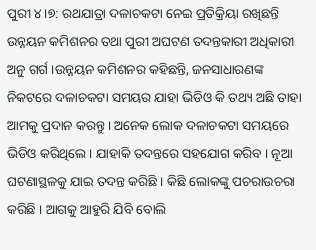ପୁରୀ ୪।୭: ରଥଯାତ୍ରା ଦଳାଚକଟା ନେଇ ପ୍ରତିକ୍ରିୟା ରଖିଛନ୍ତି ଉନ୍ନୟନ କମିଶନର ତଥା ପୁରୀ ଅଘଟଣ ତଦନ୍ତକାରୀ ଅଧିକାରୀ ଅନୁ ଗର୍ଗ ।ଉନ୍ନୟନ କମିଶନର କହିଛନ୍ତି, ଜନସାଧାରଣଙ୍କ ନିକଟରେ ଦଳାଚକଟା ସମୟର ଯାହା ଭିଡିଓ କି ତଥ୍ୟ ଅଛି ତାହା ଆମକୁ ପ୍ରଦାନ କରନ୍ତୁ । ଅନେକ ଲୋକ ଦଳାଚକଟା ସମୟରେ ଭିଡିଓ କରିଥିଲେ । ଯାହାକି ତଦନ୍ତରେ ସହଯୋଗ କରିବ । ନୂଆ ଘଟଣାସ୍ଥଳକୁ ଯାଇ ତଦନ୍ତ କରିଛି । କିଛି ଲୋକଙ୍କୁ ପଚରାଉଚରା କରିଛି । ଆଗକୁ ଆହୁରି ଯିବି ବୋଲି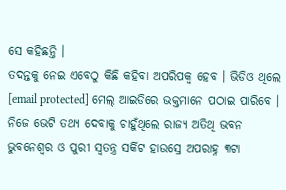ସେ କହିଛନ୍ତି ।
ତଦନ୍ତକୁ ନେଇ ଏବେଠୁ କିଛି କହିବା ଅପରିପକ୍ୱ ହେବ । ଭିଡିଓ ଥିଲେ [email protected] ମେଲ୍ ଆଇଡିରେ ଭକ୍ତମାନେ ପଠାଇ ପାରିବେ । ନିଜେ ଭେଟି ତଥ୍ୟ ଦେବାକୁ ଚାହୁଁଥିଲେ ରାଜ୍ୟ ଅତିଥି ଭବନ ଭୁବନେଶ୍ବର ଓ ପୁରୀ ସ୍ବତନ୍ତ୍ର ସର୍କିଟ ହାଉସ୍ରେ ଅପରାହ୍ନ ୩ଟା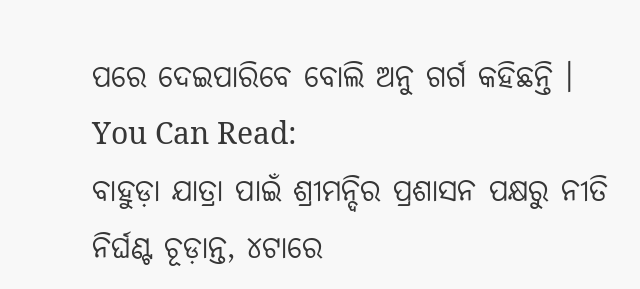ପରେ ଦେଇପାରିବେ ବୋଲି ଅନୁ ଗର୍ଗ କହିଛନ୍ତି ।
You Can Read:
ବାହୁଡ଼ା ଯାତ୍ରା ପାଇଁ ଶ୍ରୀମନ୍ଦିର ପ୍ରଶାସନ ପକ୍ଷରୁ ନୀତି ନିର୍ଘଣ୍ଟ ଚୂଡ଼ାନ୍ତ, ୪ଟାରେ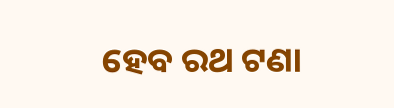ହେବ ରଥ ଟଣା